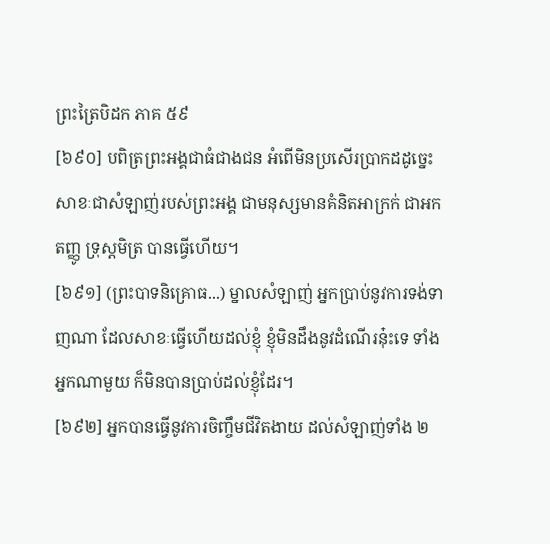ព្រះត្រៃបិដក ភាគ ៥៩
[៦៩០] បពិត្រព្រះអង្គជាធំជាងជន អំពើមិនប្រសើរប្រាកដដូច្នេះ សាខៈជាសំឡាញ់របស់ព្រះអង្គ ជាមនុស្សមានគំនិតអាក្រក់ ជាអកតញ្ញូ ទ្រុស្តមិត្រ បានធ្វើហើយ។
[៦៩១] (ព្រះបាទនិគ្រោធ...) ម្នាលសំឡាញ់ អ្នកប្រាប់នូវការទង់ទាញណា ដែលសាខៈធ្វើហើយដល់ខ្ញុំ ខ្ញុំមិនដឹងនូវដំណើរនុ៎ះទេ ទាំងអ្នកណាមួយ ក៏មិនបានប្រាប់ដល់ខ្ញុំដែរ។
[៦៩២] អ្នកបានធ្វើនូវការចិញ្ចឹមជីវិតងាយ ដល់សំឡាញ់ទាំង ២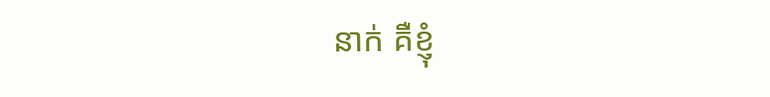នាក់ គឺខ្ញុំ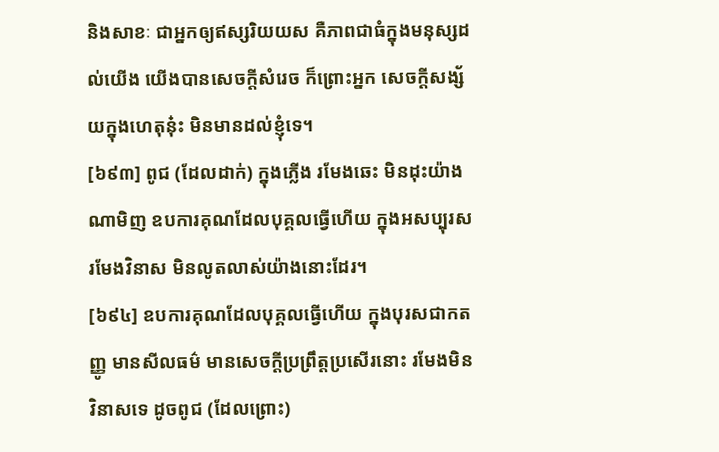និងសាខៈ ជាអ្នកឲ្យឥស្សរិយយស គឺភាពជាធំក្នុងមនុស្សដល់យើង យើងបានសេចក្តីសំរេច ក៏ព្រោះអ្នក សេចក្តីសង្ស័យក្នុងហេតុនុ៎ះ មិនមានដល់ខ្ញុំទេ។
[៦៩៣] ពូជ (ដែលដាក់) ក្នុងភ្លើង រមែងឆេះ មិនដុះយ៉ាងណាមិញ ឧបការគុណដែលបុគ្គលធ្វើហើយ ក្នុងអសប្បុរស រមែងវិនាស មិនលូតលាស់យ៉ាងនោះដែរ។
[៦៩៤] ឧបការគុណដែលបុគ្គលធ្វើហើយ ក្នុងបុរសជាកតញ្ញូ មានសីលធម៌ មានសេចក្តីប្រព្រឹត្តប្រសើរនោះ រមែងមិនវិនាសទេ ដូចពូជ (ដែលព្រោះ)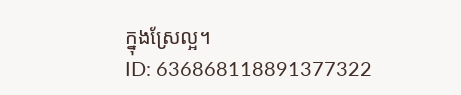ក្នុងស្រែល្អ។
ID: 636868118891377322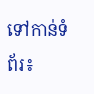ទៅកាន់ទំព័រ៖